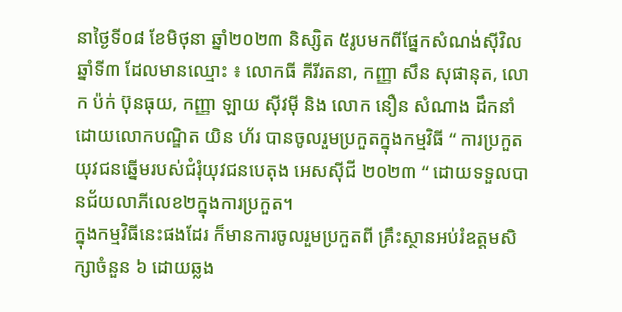នាថ្ងៃទី០៨ ខែមិថុនា ឆ្នាំ២០២៣ និស្សិត ៥រូបមកពីផ្នែកសំណង់ស៊ីវិលឆ្នាំទី៣ ដែលមានឈ្មោះ ៖ លោកធី គីរីរតនា, កញ្ញា សឹន សុផានុត, លោក ប៉ក់ ប៊ុនធុយ, កញ្ញា ឡាយ ស៊ីវម៉ី និង លោក នឿន សំណាង ដឹកនាំដោយលោកបណ្ឌិត យិន ហ័រ បានចូលរួមប្រកួតក្នុងកម្មវិធី “ ការប្រកួតយុវជនឆ្នើមរបស់ជំរុំយុវជនបេតុង អេសស៊ីជី ២០២៣ “ ដោយទទួលបានជ័យលាភីលេខ២ក្នុងការប្រកួត។
ក្នុងកម្មវិធីនេះផងដែរ ក៏មានការចូលរួមប្រកួតពី គ្រឹះស្ថានអប់រំឧត្តមសិក្សាចំនួន ៦ ដោយឆ្លង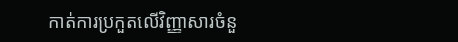កាត់ការប្រកួតលើវិញ្ញាសារចំនួ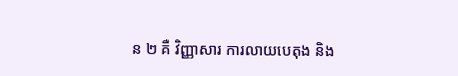ន ២ គឺ វិញ្ញាសារ ការលាយបេតុង និង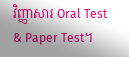វិញ្ញាសារ Oral Test & Paper Test។